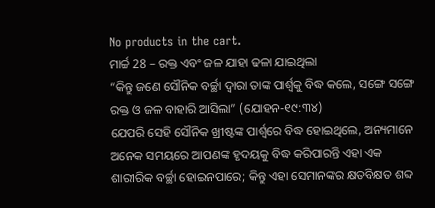No products in the cart.
ମାର୍ଚ୍ଚ 28 – ରକ୍ତ ଏବଂ ଜଳ ଯାହା ଢଳା ଯାଇଥିଲା
“କିନ୍ତୁ ଜଣେ ସୌନିକ ବର୍ଚ୍ଛା ଦ୍ୱାରା ତାଙ୍କ ପାର୍ଶ୍ୱକୁ ବିଦ୍ଧ କଲେ, ସଙ୍ଗେ ସଙ୍ଗେ ରକ୍ତ ଓ ଜଳ ବାହାରି ଆସିଲା” (ଯୋହନ-୧୯:୩୪)
ଯେପରି ସେହି ସୌନିକ ଖ୍ରୀଷ୍ଟଙ୍କ ପାର୍ଶ୍ୱରେ ବିଦ୍ଧ ହୋଇଥିଲେ, ଅନ୍ୟମାନେ ଅନେକ ସମୟରେ ଆପଣଙ୍କ ହୃଦୟକୁ ବିଦ୍ଧ କରିପାରନ୍ତି ଏହା ଏକ ଶାରୀରିକ ବର୍ଚ୍ଛା ହୋଇନପାରେ; କିନ୍ତୁ ଏହା ସେମାନଙ୍କର କ୍ଷତବିକ୍ଷତ ଶବ୍ଦ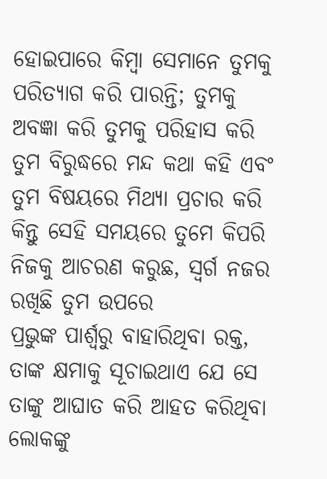ହୋଇପାରେ କିମ୍ବା ସେମାନେ ତୁମକୁ ପରିତ୍ୟାଗ କରି ପାରନ୍ତି; ତୁମକୁ ଅବଜ୍ଞା କରି ତୁମକୁ ପରିହାସ କରି ତୁମ ବିରୁଦ୍ଧରେ ମନ୍ଦ କଥା କହି ଏବଂ ତୁମ ବିଷୟରେ ମିଥ୍ୟା ପ୍ରଚାର କରି କିନ୍ତୁ ସେହି ସମୟରେ ତୁମେ କିପରି ନିଜକୁ ଆଚରଣ କରୁଛ, ସ୍ୱର୍ଗ ନଜର ରଖିଛି ତୁମ ଉପରେ
ପ୍ରଭୁଙ୍କ ପାର୍ଶ୍ୱରୁ ବାହାରିଥିବା ରକ୍ତ, ତାଙ୍କ କ୍ଷମାକୁ ସୂଚାଇଥାଏ ଯେ ସେ ତାଙ୍କୁ ଆଘାତ କରି ଆହତ କରିଥିବା ଲୋକଙ୍କୁ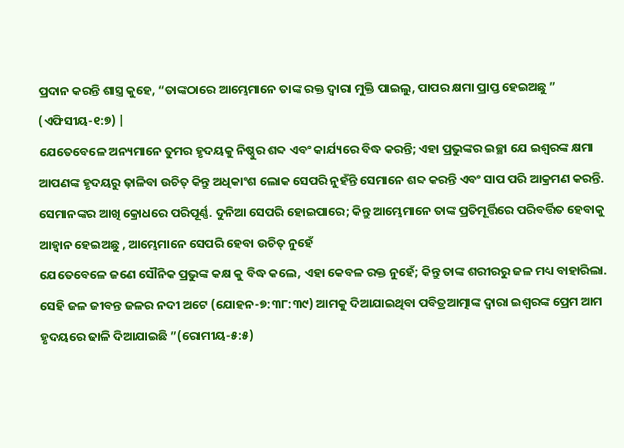ପ୍ରଦାନ କରନ୍ତି ଶାସ୍ତ୍ର କୁହେ, “ତାଙ୍କଠାରେ ଆମ୍ଭେମାନେ ତାଙ୍କ ରକ୍ତ ଦ୍ୱାରା ମୁକ୍ତି ପାଇଲୁ, ପାପର କ୍ଷମା ପ୍ରାପ୍ତ ହେଇଅଛୁ ” (ଏଫିସୀୟ-୧:୭) |
ଯେତେବେଳେ ଅନ୍ୟମାନେ ତୁମର ହୃଦୟକୁ ନିଷ୍ଠୁର ଶବ୍ଦ ଏବଂ କାର୍ଯ୍ୟରେ ବିଦ୍ଧ କରନ୍ତି; ଏହା ପ୍ରଭୁଙ୍କର ଇଚ୍ଛା ଯେ ଇଶ୍ୱରଙ୍କ କ୍ଷମା ଆପଣଙ୍କ ହୃଦୟରୁ ଢ଼ାଳିବା ଉଚିତ୍ କିନ୍ତୁ ଅଧିକାଂଶ ଲୋକ ସେପରି ନୁହଁନ୍ତି ସେମାନେ ଶବ୍ଦ କରନ୍ତି ଏବଂ ସାପ ପରି ଆକ୍ରମଣ କରନ୍ତି. ସେମାନଙ୍କର ଆଖି କ୍ରୋଧରେ ପରିପୂର୍ଣ୍ଣ. ଦୁନିଆ ସେପରି ହୋଇପାରେ; କିନ୍ତୁ ଆମ୍ଭେମାନେ ତାଙ୍କ ପ୍ରତିମୂର୍ତ୍ତିରେ ପରିବର୍ତ୍ତିତ ହେବାକୁ ଆହ୍ୱାନ ହେଇଅଛୁ , ଆମ୍ଭେମାନେ ସେପରି ହେବା ଉଚିତ୍ ନୁହେଁ
ଯେତେବେଳେ ଜଣେ ସୌନିକ ପ୍ରଭୁଙ୍କ କକ୍ଷ କୁ ବିଦ୍ଧ କଲେ, ଏହା କେବଳ ରକ୍ତ ନୁହେଁ; କିନ୍ତୁ ତାଙ୍କ ଶରୀରରୁ ଜଳ ମଧ୍ୟ ବାହାରିଲା. ସେହି ଜଳ ଜୀବନ୍ତ ଜଳର ନଦୀ ଅଟେ (ଯୋହନ-୭:୩୮:୩୯) ଆମକୁ ଦିଆଯାଇଥିବା ପବିତ୍ରଆତ୍ମାଙ୍କ ଦ୍ୱାରା ଇଶ୍ବରଙ୍କ ପ୍ରେମ ଆମ ହୃଦୟରେ ଢାଳି ଦିଆଯାଇଛି ”(ରୋମୀୟ-୫:୫)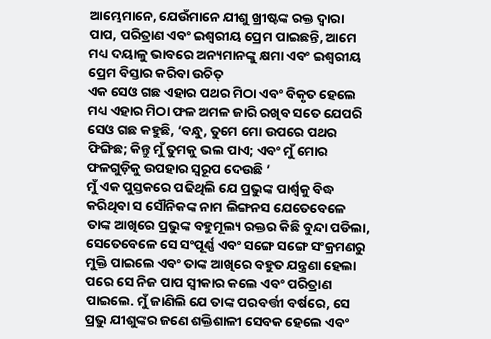ଆମ୍ଭେମାନେ, ଯେଉଁମାନେ ଯୀଶୁ ଖ୍ରୀଷ୍ଟଙ୍କ ରକ୍ତ ଦ୍ୱାରା ପାପ, ପରିତ୍ରାଣ ଏବଂ ଇଶ୍ୱରୀୟ ପ୍ରେମ ପାଇଛନ୍ତି, ଆମେ ମଧ୍ୟ ଦୟାଳୁ ଭାବରେ ଅନ୍ୟମାନଙ୍କୁ କ୍ଷମା ଏବଂ ଇଶ୍ୱରୀୟ ପ୍ରେମ ବିସ୍ତାର କରିବା ଉଚିତ୍
ଏକ ସେଓ ଗଛ ଏହାର ପଥର ମିଠା ଏବଂ ବିକୃତ ହେଲେ ମଧ୍ୟ ଏହାର ମିଠା ଫଳ ଅମଳ ଜାରି ରଖିବ ସତେ ଯେପରି ସେଓ ଗଛ କହୁଛି, ‘ବନ୍ଧୁ, ତୁମେ ମୋ ଉପରେ ପଥର ଫିଙ୍ଗିଛ; କିନ୍ତୁ ମୁଁ ତୁମକୁ ଭଲ ପାଏ; ଏବଂ ମୁଁ ମୋର ଫଳଗୁଡ଼ିକୁ ଉପହାର ସ୍ୱରୂପ ଦେଉଛି ’
ମୁଁ ଏକ ପୁସ୍ତକରେ ପଢିଥିଲି ଯେ ପ୍ରଭୁଙ୍କ ପାର୍ଶ୍ୱକୁ ବିଦ୍ଧ କରିଥିବା ସ ସୌନିକଙ୍କ ନାମ ଲିଙ୍ଗନସ ଯେତେବେଳେ ତାଙ୍କ ଆଖିରେ ପ୍ରଭୁଙ୍କ ବହୁମୂଲ୍ୟ ରକ୍ତର କିଛି ବୁନ୍ଦା ପଡିଲା, ସେତେବେଳେ ସେ ସଂପୂର୍ଣ୍ଣ ଏବଂ ସଙ୍ଗେ ସଙ୍ଗେ ସଂକ୍ରମଣରୁ ମୁକ୍ତି ପାଇଲେ ଏବଂ ତାଙ୍କ ଆଖିରେ ବହୁତ ଯନ୍ତ୍ରଣା ହେଲା ପରେ ସେ ନିଜ ପାପ ସ୍ୱୀକାର କଲେ ଏବଂ ପରିତ୍ରାଣ ପାଇଲେ. ମୁଁ ଜାଣିଲି ଯେ ତାଙ୍କ ପରବର୍ତ୍ତୀ ବର୍ଷରେ, ସେ ପ୍ରଭୁ ଯୀଶୁଙ୍କର ଜଣେ ଶକ୍ତିଶାଳୀ ସେବକ ହେଲେ ଏବଂ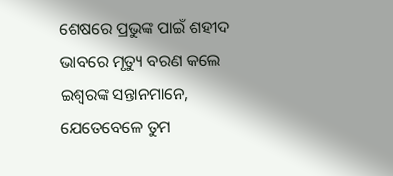ଶେଷରେ ପ୍ରଭୁଙ୍କ ପାଇଁ ଶହୀଦ ଭାବରେ ମୃତ୍ୟୁ ବରଣ କଲେ
ଇଶ୍ବରଙ୍କ ସନ୍ତାନମାନେ, ଯେତେବେଳେ ତୁମ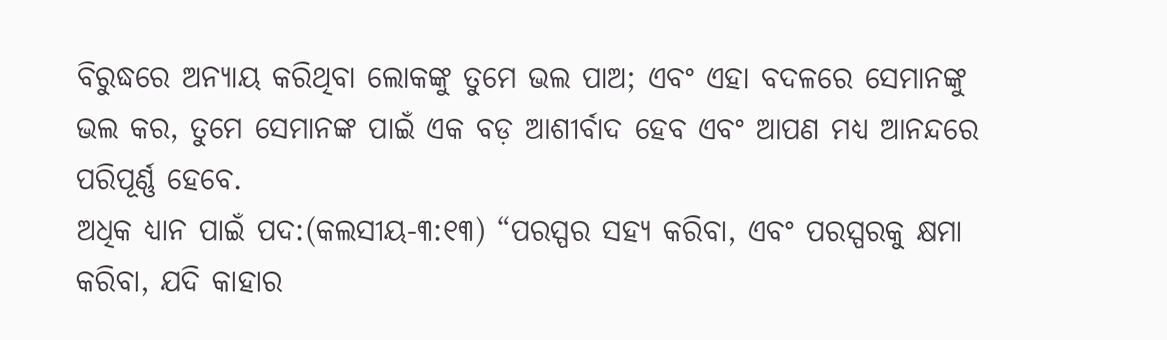ବିରୁଦ୍ଧରେ ଅନ୍ୟାୟ କରିଥିବା ଲୋକଙ୍କୁ ତୁମେ ଭଲ ପାଅ; ଏବଂ ଏହା ବଦଳରେ ସେମାନଙ୍କୁ ଭଲ କର, ତୁମେ ସେମାନଙ୍କ ପାଇଁ ଏକ ବଡ଼ ଆଶୀର୍ବାଦ ହେବ ଏବଂ ଆପଣ ମଧ୍ୟ ଆନନ୍ଦରେ ପରିପୂର୍ଣ୍ଣ ହେବେ.
ଅଧିକ ଧ୍ୟାନ ପାଇଁ ପଦ:(କଲସୀୟ-୩:୧୩) “ପରସ୍ପର ସହ୍ୟ କରିବା, ଏବଂ ପରସ୍ପରକୁ କ୍ଷମା କରିବା, ଯଦି କାହାର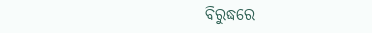ବିରୁଦ୍ଧରେ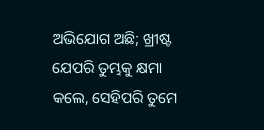ଅଭିଯୋଗ ଅଛି; ଖ୍ରୀଷ୍ଟ ଯେପରି ତୁମ୍ଭକୁ କ୍ଷମା କଲେ, ସେହିପରି ତୁମେ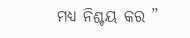ମଧ୍ୟ ନିଶ୍ଚୟ କର ”